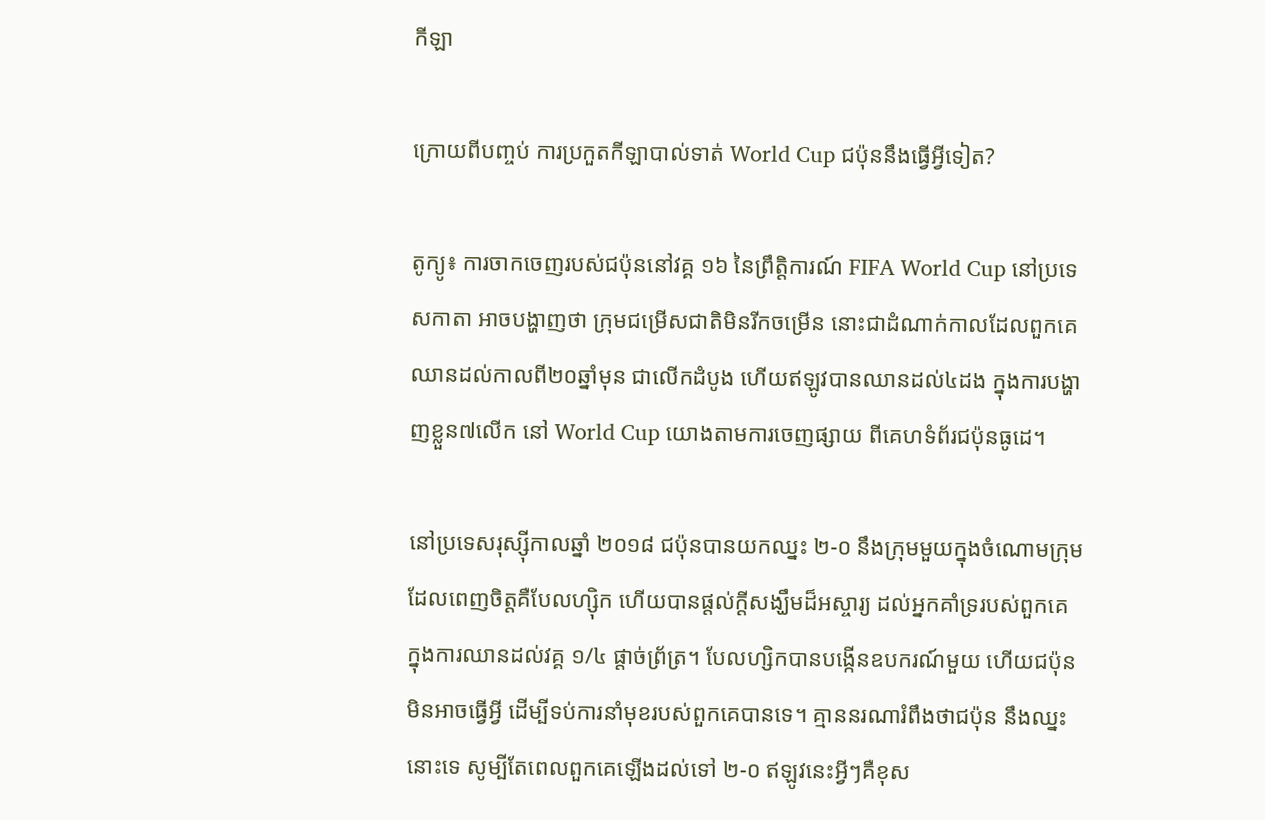កីឡា

ក្រោយពីបញ្ចប់ ការប្រកួតកីឡាបាល់ទាត់ World Cup ជប៉ុននឹងធ្វើអ្វីទៀត?

តូក្យូ៖ ការចាកចេញរបស់ជប៉ុននៅវគ្គ ១៦ នៃព្រឹត្តិការណ៍ FIFA World Cup នៅប្រទេសកាតា អាចបង្ហាញថា ក្រុមជម្រើសជាតិមិនរីកចម្រើន នោះជាដំណាក់កាលដែលពួកគេ ឈានដល់កាលពី២០ឆ្នាំមុន ជាលើកដំបូង ហើយឥឡូវបានឈានដល់៤ដង ក្នុងការបង្ហាញខ្លួន៧លើក នៅ World Cup យោងតាមការចេញផ្សាយ ពីគេហទំព័រជប៉ុនធូដេ។

នៅប្រទេសរុស្ស៊ីកាលឆ្នាំ ២០១៨ ជប៉ុនបានយកឈ្នះ ២-០ នឹងក្រុមមួយក្នុងចំណោមក្រុម ដែលពេញចិត្តគឺបែលហ្ស៊ិក ហើយបានផ្តល់ក្តីសង្ឃឹមដ៏អស្ចារ្យ ដល់អ្នកគាំទ្ររបស់ពួកគេ ក្នុងការឈានដល់វគ្គ ១/៤ ផ្តាច់ព្រ័ត្រ។ បែលហ្សិកបានបង្កើនឧបករណ៍មួយ ហើយជប៉ុនមិនអាចធ្វើអ្វី ដើម្បីទប់ការនាំមុខរបស់ពួកគេបានទេ។ គ្មាននរណារំពឹងថាជប៉ុន នឹងឈ្នះនោះទេ សូម្បីតែពេលពួកគេឡើងដល់ទៅ ២-០ ឥឡូវនេះអ្វីៗគឺខុស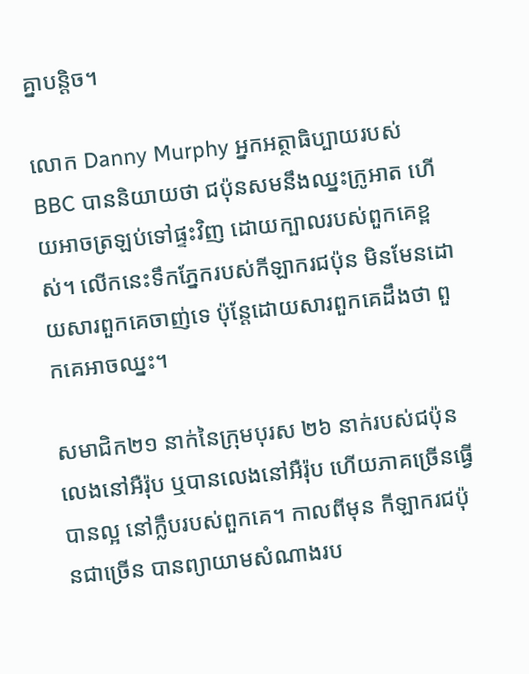គ្នាបន្តិច។

លោក Danny Murphy អ្នកអត្ថាធិប្បាយរបស់ BBC បាននិយាយថា ជប៉ុនសមនឹងឈ្នះក្រូអាត ហើយអាចត្រឡប់ទៅផ្ទះវិញ ដោយក្បាលរបស់ពួកគេខ្ពស់។ លើកនេះទឹកភ្នែករបស់កីឡាករជប៉ុន មិនមែនដោយសារពួកគេចាញ់ទេ ប៉ុន្តែដោយសារពួកគេដឹងថា ពួកគេអាចឈ្នះ។

សមាជិក២១ នាក់នៃក្រុមបុរស ២៦ នាក់របស់ជប៉ុនលេងនៅអឺរ៉ុប ឬបានលេងនៅអឺរ៉ុប ហើយភាគច្រើនធ្វើបានល្អ នៅក្លឹបរបស់ពួកគេ។ កាលពីមុន កីឡាករជប៉ុនជាច្រើន បានព្យាយាមសំណាងរប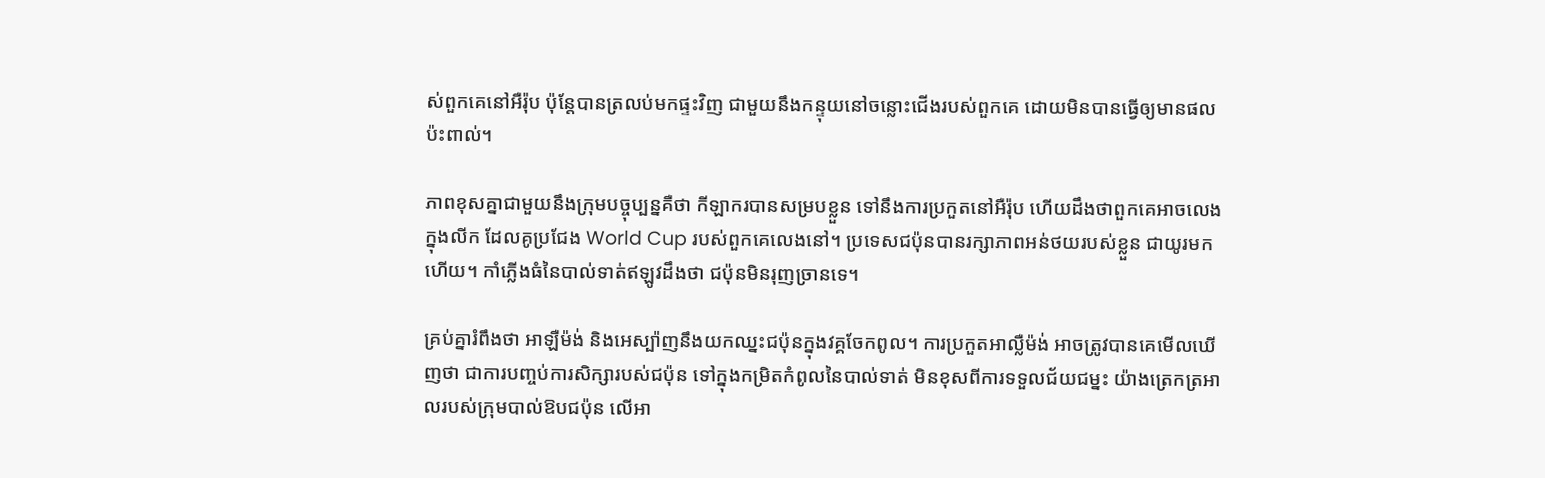ស់ពួកគេនៅអឺរ៉ុប ប៉ុន្តែបានត្រលប់មកផ្ទះវិញ ជាមួយនឹងកន្ទុយនៅចន្លោះជើងរបស់ពួកគេ ដោយមិនបានធ្វើឲ្យមានផលប៉ះពាល់។

ភាពខុសគ្នាជាមួយនឹងក្រុមបច្ចុប្បន្នគឺថា កីឡាករបានសម្របខ្លួន ទៅនឹងការប្រកួតនៅអឺរ៉ុប ហើយដឹងថាពួកគេអាចលេងក្នុងលីក ដែលគូប្រជែង World Cup របស់ពួកគេលេងនៅ។ ប្រទេសជប៉ុនបានរក្សាភាពអន់ថយរបស់ខ្លួន ជាយូរមកហើយ។ កាំភ្លើងធំនៃបាល់ទាត់ឥឡូវដឹងថា ជប៉ុនមិនរុញច្រានទេ។

គ្រប់គ្នារំពឹងថា អាឡឺម៉ង់ និងអេស្ប៉ាញនឹងយកឈ្នះជប៉ុនក្នុងវគ្គចែកពូល។ ការប្រកួតអាល្លឺម៉ង់ អាចត្រូវបានគេមើលឃើញថា ជាការបញ្ចប់ការសិក្សារបស់ជប៉ុន ទៅក្នុងកម្រិតកំពូលនៃបាល់ទាត់ មិនខុសពីការទទួលជ័យជម្នះ យ៉ាងត្រេកត្រអាលរបស់ក្រុមបាល់ឱបជប៉ុន លើអា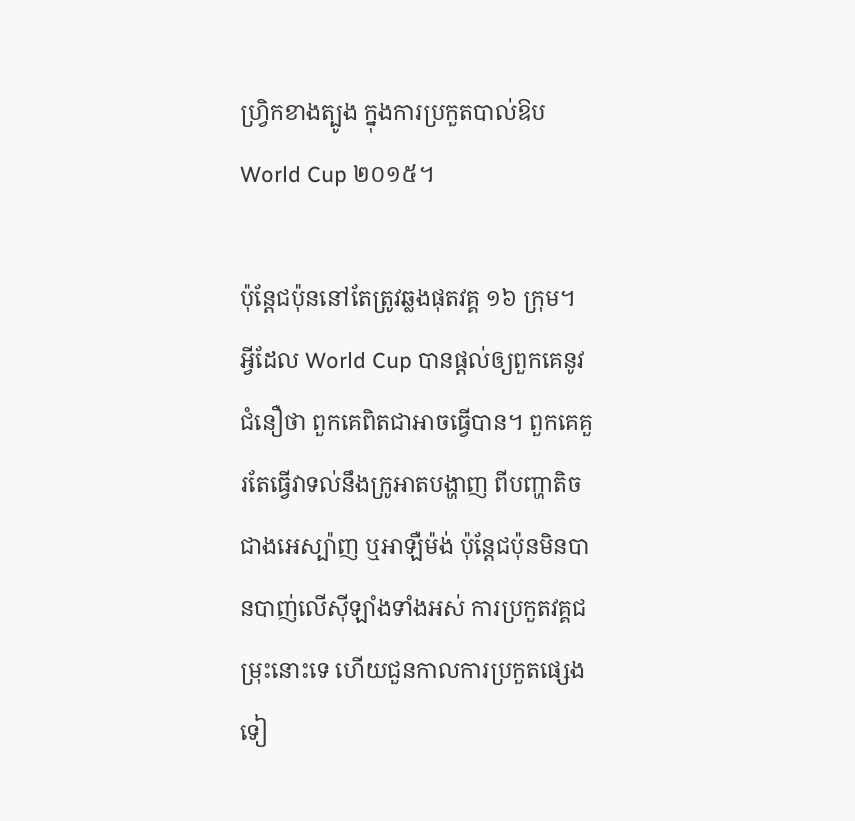ហ្វ្រិកខាងត្បូង ក្នុងការប្រកួតបាល់ឱប World Cup ២០១៥។

ប៉ុន្តែជប៉ុននៅតែត្រូវឆ្លងផុតវគ្គ ១៦ ក្រុម។ អ្វីដែល World Cup បានផ្តល់ឲ្យពួកគេនូវជំនឿថា ពួកគេពិតជាអាចធ្វើបាន។ ពួកគេគួរតែធ្វើវាទល់នឹងក្រូអាតបង្ហាញ ពីបញ្ហាតិចជាងអេស្ប៉ាញ ឬអាឡឺម៉ង់ ប៉ុន្តែជប៉ុនមិនបានបាញ់លើស៊ីឡាំងទាំងអស់ ការប្រកួតវគ្គជម្រុះនោះទេ ហើយជួនកាលការប្រកួតផ្សេងទៀ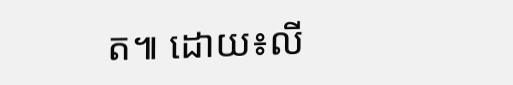ត៕ ដោយ៖លី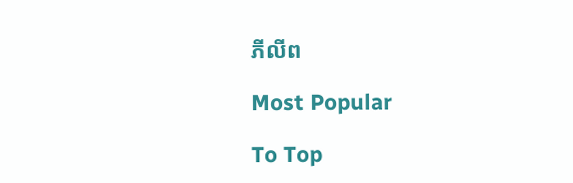ភីលីព

Most Popular

To Top